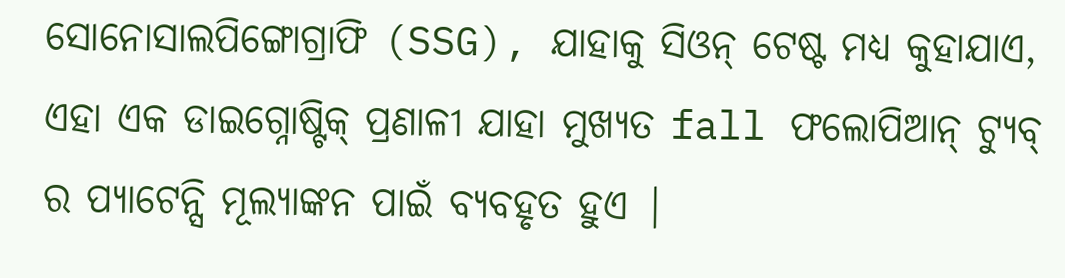ସୋନୋସାଲପିଙ୍ଗୋଗ୍ରାଫି (SSG), ଯାହାକୁ ସିଓନ୍ ଟେଷ୍ଟ ମଧ୍ୟ କୁହାଯାଏ, ଏହା ଏକ ଡାଇଗ୍ନୋଷ୍ଟିକ୍ ପ୍ରଣାଳୀ ଯାହା ମୁଖ୍ୟତ fall ଫଲୋପିଆନ୍ ଟ୍ୟୁବ୍ ର ପ୍ୟାଟେନ୍ସି ମୂଲ୍ୟାଙ୍କନ ପାଇଁ ବ୍ୟବହୃତ ହୁଏ |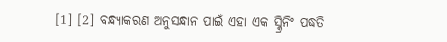[1] [2] ବନ୍ଧ୍ୟାକରଣ ଅନୁସନ୍ଧାନ ପାଇଁ ଏହା ଏକ ସ୍କ୍ରିନିଂ ପଦ୍ଧତି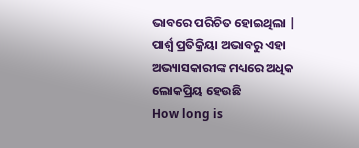ଭାବରେ ପରିଚିତ ହୋଇଥିଲା | ପାର୍ଶ୍ୱ ପ୍ରତିକ୍ରିୟା ଅଭାବରୁ ଏହା ଅଭ୍ୟାସକାରୀଙ୍କ ମଧ୍ୟରେ ଅଧିକ ଲୋକପ୍ରିୟ ହେଉଛି
How long is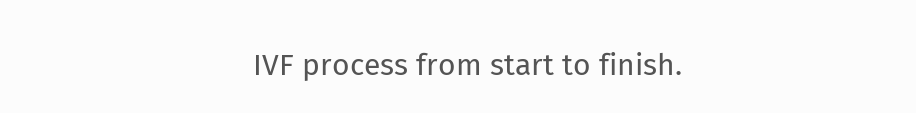IVF process from start to finish.